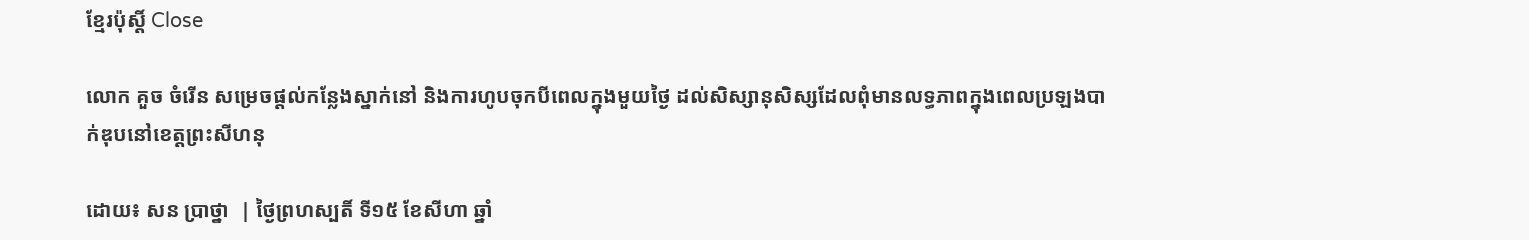ខ្មែរប៉ុស្ដិ៍ Close

លោក គួច ចំរើន សម្រេចផ្តល់កន្លែងស្នាក់នៅ និងការហូបចុកបីពេលក្នុងមួយថ្ងៃ ដល់សិស្សានុសិស្សដែលពុំមានលទ្ធភាពក្នុងពេលប្រឡងបាក់ឌុបនៅខេត្តព្រះសីហនុ

ដោយ៖ សន ប្រាថ្នា  | ថ្ងៃព្រហស្បតិ៍ ទី១៥ ខែសីហា ឆ្នាំ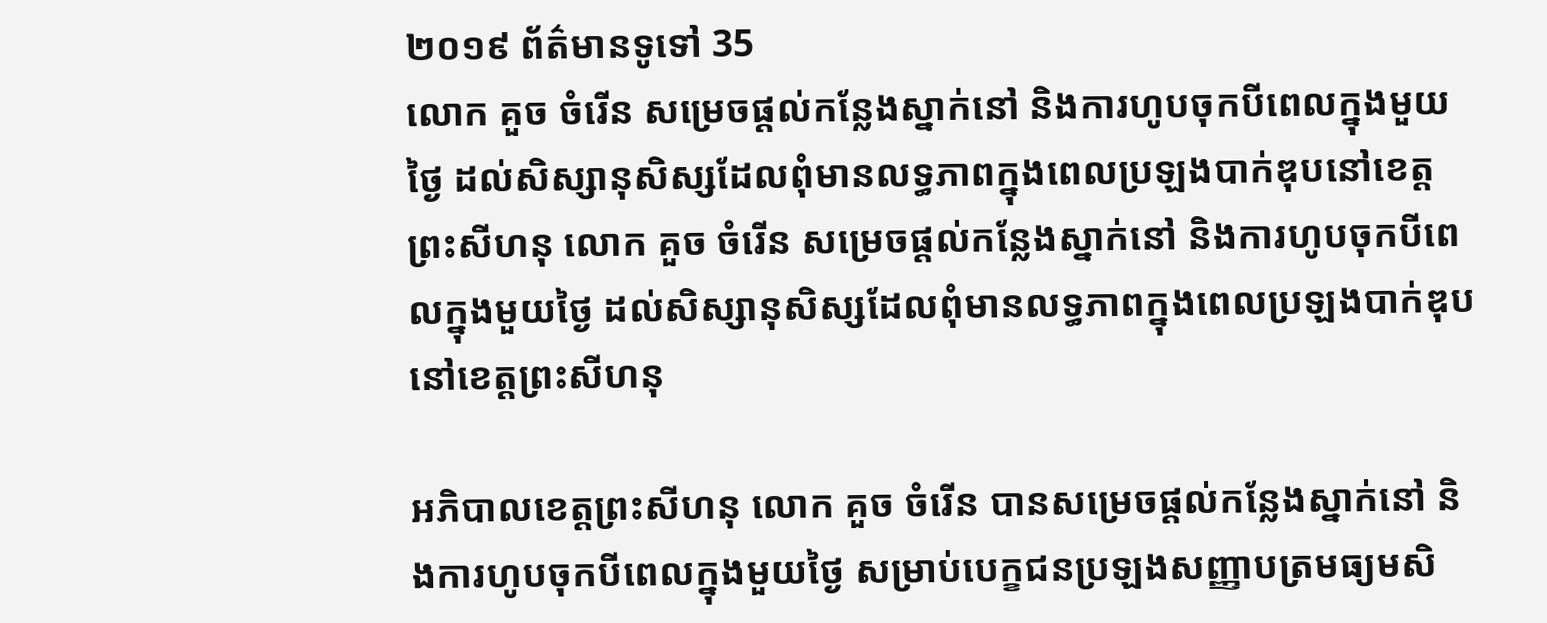២០១៩ ព័ត៌មានទូទៅ 35
លោក គួច ចំរើន សម្រេចផ្តល់កន្លែងស្នាក់នៅ និងការហូបចុកបីពេលក្នុងមួយថ្ងៃ ដល់សិស្សានុសិស្សដែលពុំមានលទ្ធភាពក្នុងពេលប្រឡងបាក់ឌុបនៅខេត្តព្រះសីហនុ លោក គួច ចំរើន សម្រេចផ្តល់កន្លែងស្នាក់នៅ និងការហូបចុកបីពេលក្នុងមួយថ្ងៃ ដល់សិស្សានុសិស្សដែលពុំមានលទ្ធភាពក្នុងពេលប្រឡងបាក់ឌុបនៅខេត្តព្រះសីហនុ

អភិបាលខេត្តព្រះសីហនុ លោក គួច ចំរើន បានសម្រេចផ្ដល់កន្លែងស្នាក់នៅ និងការហូបចុកបីពេលក្នុងមួយថ្ងៃ សម្រាប់បេក្ខជនប្រឡងសញ្ញាបត្រមធ្យមសិ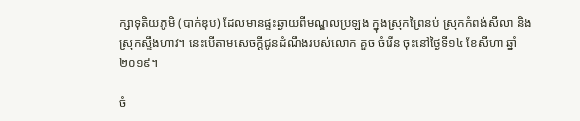ក្សាទុតិយភូមិ (បាក់ឌុប) ដែលមានផ្ទះឆ្ងាយពីមណ្ឌលប្រឡង ក្នុងស្រុកព្រៃនប់ ស្រុកកំពង់សីលា និងស្រុកស្ទឹងហាវ។ នេះបើតាមសេចក្ដីជូនដំណឹងរបស់លោក គួច ចំរើន ចុះនៅថ្ងៃទី១៤ ខែសីហា ឆ្នាំ២០១៩។

ចំ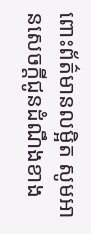ពោះព័ត៌មានលម្អិត សូមអានសេចក្តីជូនដំណឹងខាង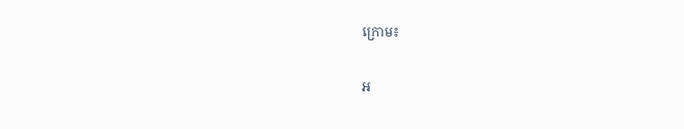ក្រោម៖

អ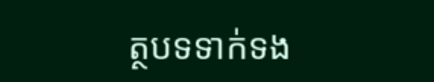ត្ថបទទាក់ទង